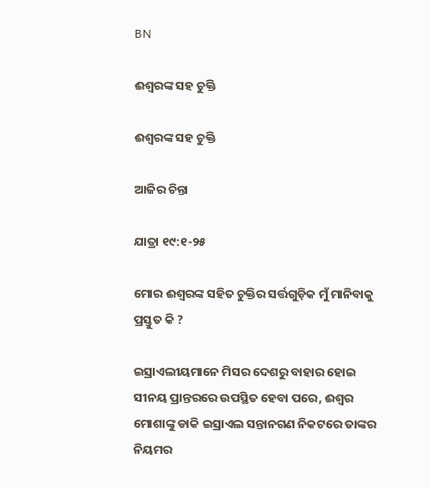BN

ଈଶ୍ୱରଙ୍କ ସହ ଚୁକ୍ତି

ଈଶ୍ୱରଙ୍କ ସହ ଚୁକ୍ତି

ଆଜିର ଚିନ୍ତା

ଯାତ୍ରା ୧୯:୧-୨୫

ମୋର ଈଶ୍ୱରଙ୍କ ସହିତ ଚୁକ୍ତିର ସର୍ତ୍ତଗୁଡ଼ିକ ମୁଁ ମାନିବାକୁ ପ୍ରସ୍ତୁତ କି ?

ଇସ୍ରାଏଲୀୟମାନେ ମିସର ଦେଶରୁ ବାହାର ହୋଇ ସୀନୟ ପ୍ରାନ୍ତରରେ ଉପସ୍ଥିତ ହେବା ପରେ, ଈଶ୍ଵର ମୋଶାଙ୍କୁ ଡାକି ଇସ୍ରାଏଲ ସନ୍ତାନଗଣ ନିକଟରେ ତାଙ୍କର ନିୟମର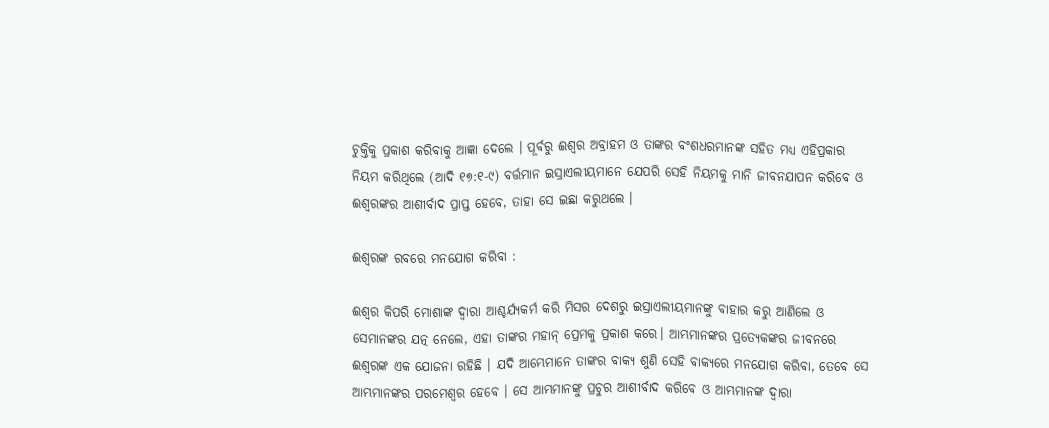ଚୁକ୍ତିକୁ ପ୍ରକାଶ କରିବାକୁ ଆଜ୍ଞା ଦେଲେ । ପୂର୍ବରୁ ଈଶ୍ଵର ଅବ୍ରାହମ ଓ ତାଙ୍କର ବଂଶଧରମାନଙ୍କ ସହିତ ମଧ୍ୟ ଏହିପ୍ରକାର ନିୟମ କରିଥିଲେ (ଆଦି ୧୭:୧-୯) ବର୍ତ୍ତମାନ ଇସ୍ରାଏଲୀୟମାନେ ଯେପରି ସେହି ନିୟମକୁ ମାନି ଜୀବନଯାପନ କରିବେ ଓ ଈଶ୍ୱରଙ୍କର ଆଶୀର୍ବାଦ ପ୍ରାପ୍ତ ହେବେ, ତାହା ସେ ଇଛା କରୁଥଲେ ।

ଈଶ୍ୱରଙ୍କ ରବରେ ମନଯୋଗ କରିବା :

ଈଶ୍ଵର କିପରି ମୋଶାଙ୍କ ଦ୍ଵାରା ଆଶ୍ଚର୍ଯ୍ୟକର୍ମ କରି ମିସର ଦେଶରୁ ଇସ୍ରାଏଲୀୟମାନଙ୍କୁ ବାହାର କରୁ ଆଣିଲେ ଓ ସେମାନଙ୍କର ଯତ୍ନ ନେଲେ, ଏହା ତାଙ୍କର ମହାନ୍ ପ୍ରେମକୁ ପ୍ରକାଶ କରେ। ଆମ୍ଭମାନଙ୍କର ପ୍ରତ୍ୟେକଙ୍କର ଜୀବନରେ ଈଶ୍ୱରଙ୍କ ଏକ ଯୋଜନା ରହିଛି । ଯଦି ଆମ୍ଭେମାନେ ତାଙ୍କର ବାକ୍ୟ ଶୁଣି ସେହି ବାକ୍ୟରେ ମନଯୋଗ କରିବା, ତେବେ ସେ ଆମ୍ଭମାନଙ୍କର ପରମେଶ୍ୱର ହେବେ । ସେ ଆମ୍ଭମାନଙ୍କୁ ପ୍ରଚୁର ଆଶୀର୍ବାଦ କରିବେ ଓ ଆମ୍ଭମାନଙ୍କ ଦ୍ଵାରା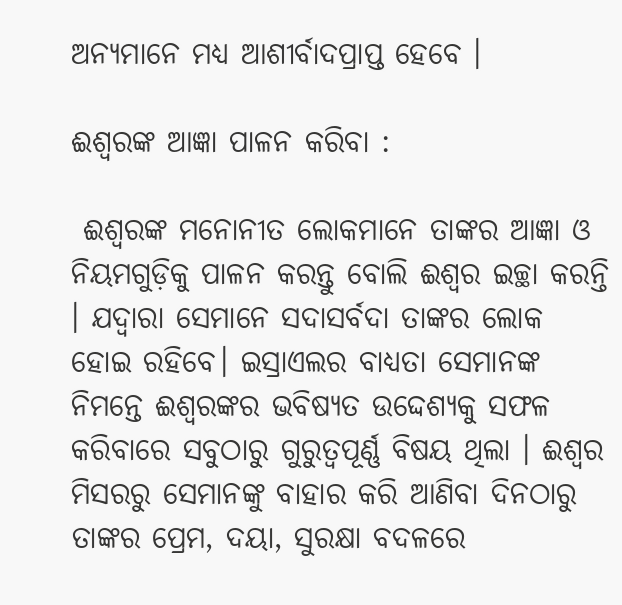ଅନ୍ୟମାନେ ମଧ୍ୟ ଆଶୀର୍ବାଦପ୍ରାପ୍ତ ହେବେ ।

ଈଶ୍ୱରଙ୍କ ଆଜ୍ଞା ପାଳନ କରିବା :

 ଈଶ୍ୱରଙ୍କ ମନୋନୀତ ଲୋକମାନେ ତାଙ୍କର ଆଜ୍ଞା ଓ ନିୟମଗୁଡ଼ିକୁ ପାଳନ କରନ୍ତୁ ବୋଲି ଈଶ୍ଵର ଇଚ୍ଛା କରନ୍ତି । ଯଦ୍ୱାରା ସେମାନେ ସଦାସର୍ବଦା ତାଙ୍କର ଲୋକ ହୋଇ ରହିବେ। ଇସ୍ରାଏଲର ବାଧ୍ୟତା ସେମାନଙ୍କ ନିମନ୍ତେ ଈଶ୍ଵରଙ୍କର ଭବିଷ୍ୟତ ଉଦ୍ଦେଶ୍ୟକୁ ସଫଳ କରିବାରେ ସବୁଠାରୁ ଗୁରୁତ୍ୱପୂର୍ଣ୍ଣ ବିଷୟ ଥିଲା । ଈଶ୍ଵର ମିସରରୁ ସେମାନଙ୍କୁ ବାହାର କରି ଆଣିବା ଦିନଠାରୁ ତାଙ୍କର ପ୍ରେମ, ଦୟା, ସୁରକ୍ଷା ବଦଳରେ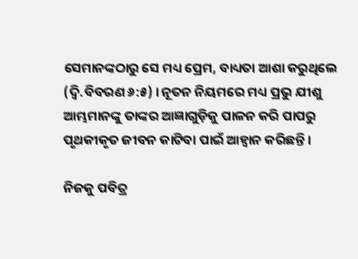ସେମାନଙ୍କଠାରୁ ସେ ମଧ୍ୟ ପ୍ରେମ, ବାଧ୍ୟତା ଆଶା କରୁଥିଲେ (ଦ୍ଵି.ବିବରଣ ୬:୫) । ନୂତନ ନିୟମରେ ମଧ୍ୟ ପ୍ରଭୁ ଯୀଶୁ ଆମ୍ଭମାନଙ୍କୁ ତାଙ୍କର ଆଜ୍ଞାଗୁଡ଼ିକୁ ପାଳନ କରି ପାପରୁ ପୃଥକୀକୃତ ଜୀବନ କାଟିବା ପାଇଁ ଆହ୍ଵାନ କରିଛନ୍ତି ।

ନିଜକୁ ପବିତ୍ର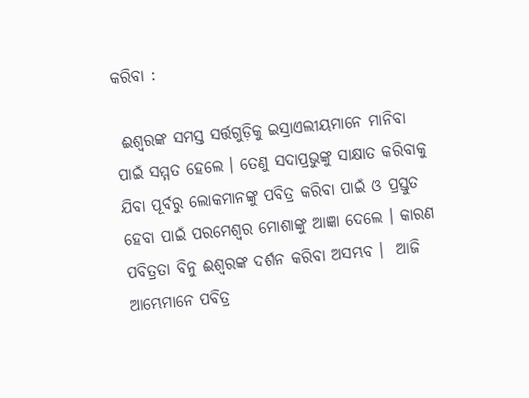କରିବା :

 ଈଶ୍ୱରଙ୍କ ସମସ୍ତ ସର୍ତ୍ତଗୁଡ଼ିକୁ ଇସ୍ରାଏଲୀୟମାନେ ମାନିବା ପାଇଁ ସମ୍ମତ ହେଲେ । ତେଣୁ ସଦାପ୍ରଭୁଙ୍କୁ ସାକ୍ଷାତ କରିବାକୁ ଯିବା ପୂର୍ବରୁ ଲୋକମାନଙ୍କୁ ପବିତ୍ର କରିବା ପାଇଁ ଓ ପ୍ରସ୍ତୁତ ହେବା ପାଇଁ ପରମେଶ୍ୱର ମୋଶାଙ୍କୁ ଆଜ୍ଞା ଦେଲେ । କାରଣ ପବିତ୍ରତା ବିନୁ ଈଶ୍ୱରଙ୍କ ଦର୍ଶନ କରିବା ଅସମ୍ଭବ ।  ଆଜି ଆମ୍ଭେମାନେ ପବିତ୍ର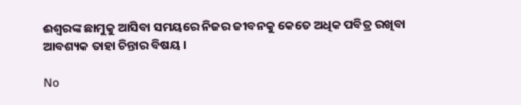ଈଶ୍ଵରଙ୍କ ଛାମୁକୁ ଆସିବା ସମୟରେ ନିଜର ଜୀବନକୁ କେତେ ଅଧିକ ପବିତ୍ର ରଖିବା ଆବଶ୍ୟକ ତାହା ଚିନ୍ତାର ବିଷୟ ।

No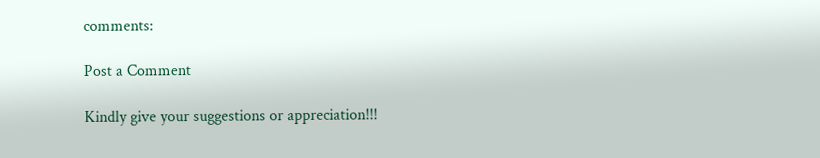comments:

Post a Comment

Kindly give your suggestions or appreciation!!!